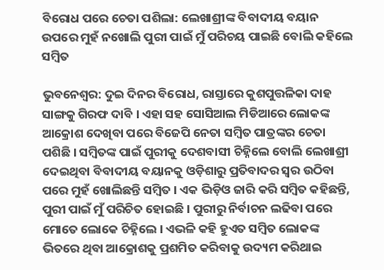ବିରୋଧ ପରେ ଚେତା ପଶିଲା: ଲେଖାଶ୍ରୀଙ୍କ ବିବାଦୀୟ ବୟାନ ଉପରେ ମୁହଁ ନଖୋଲି ପୁରୀ ପାଇଁ ମୁଁ ପରିଚୟ ପାଇଛି ବୋଲି କହିଲେ ସମ୍ବିତ

ଭୁବନେଶ୍ୱର: ଦୁଇ ଦିନର ବିରୋଧ, ରାସ୍ତାରେ କୁଶପୁତ୍ତଳିକା ଦାହ ସାଙ୍ଗକୁ ଗିରଫ ଦାବି । ଏହା ସହ ସୋସିଆଲ ମିଡିଆରେ ଲୋକଙ୍କ ଆକ୍ରୋଶ ଦେଖିବା ପରେ ବିଜେପି ନେତା ସମ୍ବିତ ପାତ୍ରଙ୍କର ଚେତା ପଶିଛି । ସମ୍ବିତଙ୍କ ପାଇଁ ପୁରୀକୁ ଦେଶବାସୀ ଚିହ୍ନିଲେ ବୋଲି ଲେଖାଶ୍ରୀ ଦେଇଥିବା ବିବାଦୀୟ ବୟାନକୁ ଓଡ଼ିଶାରୁ ପ୍ରତିବାଦର ସ୍ୱର ଉଠିବା ପରେ ମୁହଁ ଖୋଲିଛନ୍ତି ସମ୍ବିତ । ଏକ ଭିଡ଼ିଓ ଜାରି କରି ସମ୍ବିତ କହିଛନ୍ତି, ପୁରୀ ପାଇଁ ମୁଁ ପରିଚିତ ହୋଇଛି । ପୁରୀରୁ ନିର୍ବାଚନ ଲଢିବା ପରେ ମୋତେ ଲୋକେ ଚିହ୍ନିଲେ । ଏଭଳି କହି ହୁଏତ ସମ୍ବିତ ଲୋକଙ୍କ ଭିତରେ ଥିବା ଆକ୍ରୋଶକୁ ପ୍ରଶମିତ କରିବାକୁ ଉଦ୍ୟମ କରିଥାଇ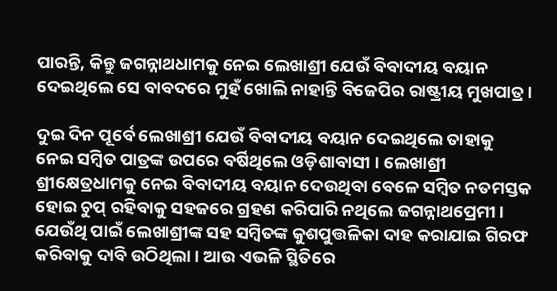ପାରନ୍ତି, କିନ୍ତୁ ଜଗନ୍ନାଥଧାମକୁ ନେଇ ଲେଖାଶ୍ରୀ ଯେଉଁ ବିବାଦୀୟ ବୟାନ ଦେଇଥିଲେ ସେ ବାବଦରେ ମୁହଁ ଖୋଲି ନାହାନ୍ତି ବିଜେପିର ରାଷ୍ଟ୍ରୀୟ ମୁଖପାତ୍ର ।

ଦୁଇ ଦିନ ପୂର୍ବେ ଲେଖାଶ୍ରୀ ଯେଉଁ ବିବାଦୀୟ ବୟାନ ଦେଇଥିଲେ ତାହାକୁ ନେଇ ସମ୍ବିତ ପାତ୍ରଙ୍କ ଉପରେ ବର୍ଷିଥିଲେ ଓଡ଼ିଶାବାସୀ । ଲେଖାଶ୍ରୀ ଶ୍ରୀକ୍ଷେତ୍ରଧାମକୁ ନେଇ ବିବାଦୀୟ ବୟାନ ଦେଉଥିବା ବେଳେ ସମ୍ବିତ ନତମସ୍ତକ ହୋଇ ଚୁପ୍ ରହିବାକୁ ସହଜରେ ଗ୍ରହଣ କରିପାରି ନଥିଲେ ଜଗନ୍ନାଥପ୍ରେମୀ । ଯେଉଁଥି ପାଇଁ ଲେଖାଶ୍ରୀଙ୍କ ସହ ସମ୍ବିତଙ୍କ କୁଶପୁତ୍ତଳିକା ଦାହ କରାଯାଇ ଗିରଫ କରିବାକୁ ଦାବି ଉଠିଥିଲା । ଆଉ ଏଭଳି ସ୍ଥିତିରେ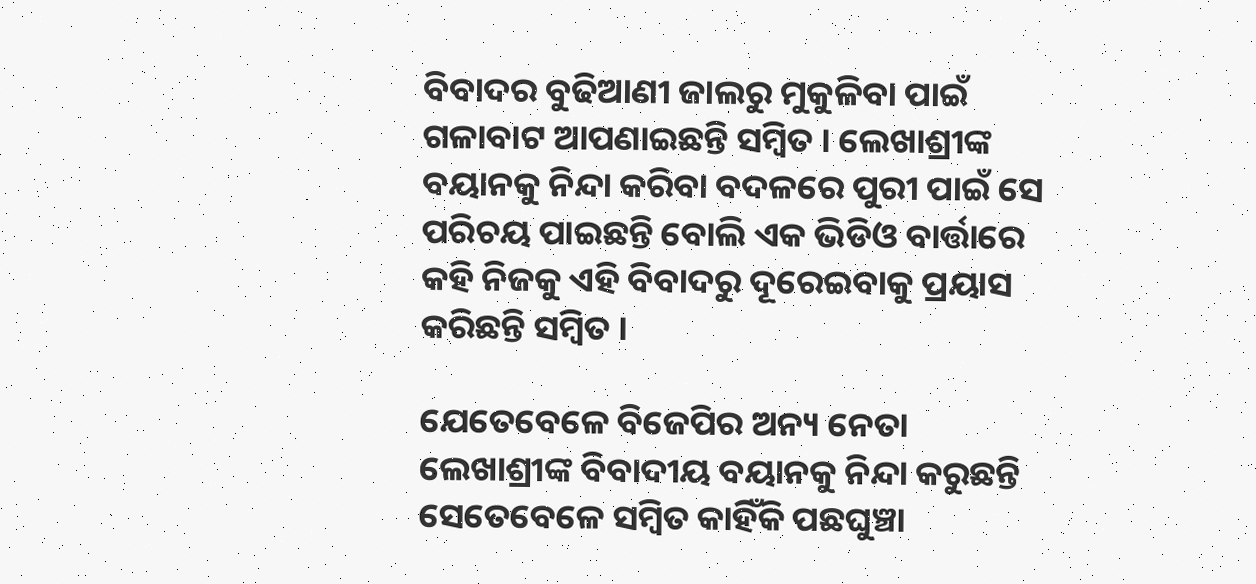ବିବାଦର ବୁଢିଆଣୀ ଜାଲରୁ ମୁକୁଳିବା ପାଇଁ ଗଳାବାଟ ଆପଣାଇଛନ୍ତି ସମ୍ବିତ । ଲେଖାଶ୍ରୀଙ୍କ ବୟାନକୁ ନିନ୍ଦା କରିବା ବଦଳରେ ପୁରୀ ପାଇଁ ସେ ପରିଚୟ ପାଇଛନ୍ତି ବୋଲି ଏକ ଭିଡିଓ ବାର୍ତ୍ତାରେ କହି ନିଜକୁ ଏହି ବିବାଦରୁ ଦୂରେଇବାକୁ ପ୍ରୟାସ କରିଛନ୍ତି ସମ୍ବିତ ।

ଯେତେବେଳେ ବିଜେପିର ଅନ୍ୟ ନେତା ଲେଖାଶ୍ରୀଙ୍କ ବିବାଦୀୟ ବୟାନକୁ ନିନ୍ଦା କରୁଛନ୍ତି ସେତେବେଳେ ସମ୍ବିତ କାହିଁକି ପଛଘୁଞ୍ଚା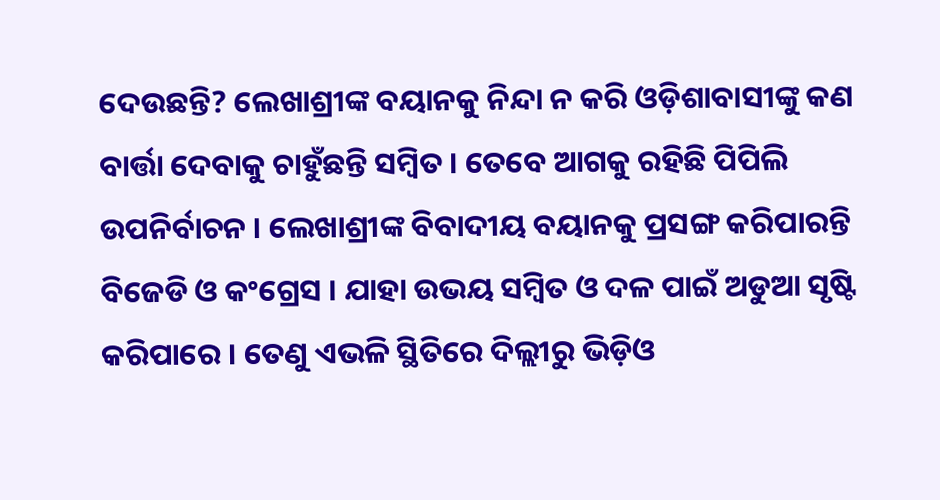ଦେଉଛନ୍ତି? ଲେଖାଶ୍ରୀଙ୍କ ବୟାନକୁ ନିନ୍ଦା ନ କରି ଓଡ଼ିଶାବାସୀଙ୍କୁ କଣ ବାର୍ତ୍ତା ଦେବାକୁ ଚାହୁଁଛନ୍ତି ସମ୍ବିତ । ତେବେ ଆଗକୁ ରହିଛି ପିପିଲି ଉପନିର୍ବାଚନ । ଲେଖାଶ୍ରୀଙ୍କ ବିବାଦୀୟ ବୟାନକୁ ପ୍ରସଙ୍ଗ କରିପାରନ୍ତି ବିଜେଡି ଓ କଂଗ୍ରେସ । ଯାହା ଉଭୟ ସମ୍ବିତ ଓ ଦଳ ପାଇଁ ଅଡୁଆ ସୃଷ୍ଟି କରିପାରେ । ତେଣୁ ଏଭଳି ସ୍ଥିତିରେ ଦିଲ୍ଲୀରୁ ଭିଡ଼ିଓ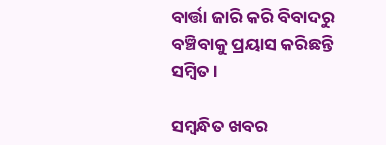ବାର୍ତ୍ତା ଜାରି କରି ବିବାଦରୁ ବଞ୍ଚିବାକୁ ପ୍ରୟାସ କରିଛନ୍ତି ସମ୍ବିତ ।

ସମ୍ବନ୍ଧିତ ଖବର